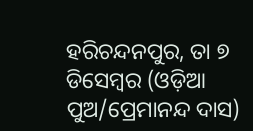ହରିଚନ୍ଦନପୁର, ତା ୭ ଡିସେମ୍ବର (ଓଡ଼ିଆ ପୁଅ/ପ୍ରେମାନନ୍ଦ ଦାସ)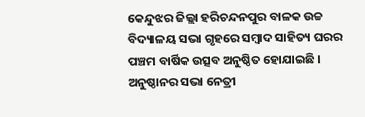କେନ୍ଦୁଝର ଜିଲ୍ଲା ହରିଚନ୍ଦନପୁର ବାଳକ ଉଚ୍ଚ ବିଦ୍ୟାଳୟ ସଭା ଗୃହରେ ସମ୍ବାଦ ସାହିତ୍ୟ ଘରର ପଞ୍ଚମ ବାର୍ଷିକ ଉତ୍ସବ ଅନୁଷ୍ଠିତ ହୋଯାଇଛି । ଅନୁଷ୍ଠାନର ସଭା ନେତ୍ରୀ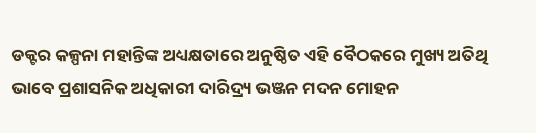ଡକ୍ଟର କଳ୍ପନା ମହାନ୍ତିଙ୍କ ଅଧ୍ୟକ୍ଷତାରେ ଅନୁଷ୍ଠିତ ଏହି ବୈଠକରେ ମୁଖ୍ୟ ଅତିଥି ଭାବେ ପ୍ରଶାସନିକ ଅଧିକାରୀ ଦାରିଦ୍ର୍ୟ ଭଞ୍ଜନ ମଦନ ମୋହନ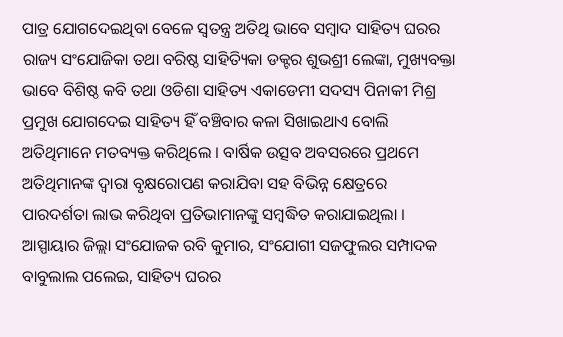ପାତ୍ର ଯୋଗଦେଇଥିବା ବେଳେ ସ୍ୱତନ୍ତ୍ର ଅତିଥି ଭାବେ ସମ୍ବାଦ ସାହିତ୍ୟ ଘରର ରାଜ୍ୟ ସଂଯୋଜିକା ତଥା ବରିଷ୍ଠ ସାହିତ୍ୟିକା ଡକ୍ଟର ଶୁଭଶ୍ରୀ ଲେଙ୍କା, ମୁଖ୍ୟବକ୍ତା ଭାବେ ବିଶିଷ୍ଠ କବି ତଥା ଓଡିଶା ସାହିତ୍ୟ ଏକାଡେମୀ ସଦସ୍ୟ ପିନାକୀ ମିଶ୍ର ପ୍ରମୁଖ ଯୋଗଦେଇ ସାହିତ୍ୟ ହିଁ ବଞ୍ଚିବାର କଳା ସିଖାଇଥାଏ ବୋଲି ଅତିଥିମାନେ ମତବ୍ୟକ୍ତ କରିଥିଲେ । ବାର୍ଷିକ ଉତ୍ସବ ଅବସରରେ ପ୍ରଥମେ ଅତିଥିମାନଙ୍କ ଦ୍ୱାରା ବୃକ୍ଷରୋପଣ କରାଯିବା ସହ ବିଭିନ୍ନ କ୍ଷେତ୍ରରେ ପାରଦର୍ଶତା ଲାଭ କରିଥିବା ପ୍ରତିଭାମାନଙ୍କୁ ସମ୍ବଦ୍ଧିତ କରାଯାଇଥିଲା । ଆସ୍ପାୟାର ଜିଲ୍ଲା ସଂଯୋଜକ ରବି କୁମାର, ସଂଯୋଗୀ ସଜଫୁଲର ସମ୍ପାଦକ ବାବୁଲାଲ ପଲେଇ, ସାହିତ୍ୟ ଘରର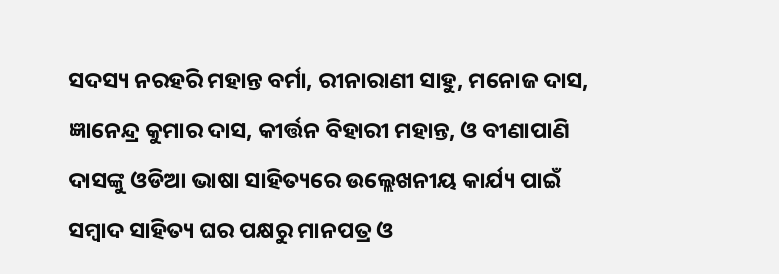ସଦସ୍ୟ ନରହରି ମହାନ୍ତ ବର୍ମା, ରୀନାରାଣୀ ସାହୁ, ମନୋଜ ଦାସ, ଜ୍ଞାନେନ୍ଦ୍ର କୁମାର ଦାସ, କୀର୍ତ୍ତନ ବିହାରୀ ମହାନ୍ତ, ଓ ବୀଣାପାଣି ଦାସଙ୍କୁ ଓଡିଆ ଭାଷା ସାହିତ୍ୟରେ ଉଲ୍ଲେଖନୀୟ କାର୍ଯ୍ୟ ପାଇଁ ସମ୍ବାଦ ସାହିତ୍ୟ ଘର ପକ୍ଷରୁ ମାନପତ୍ର ଓ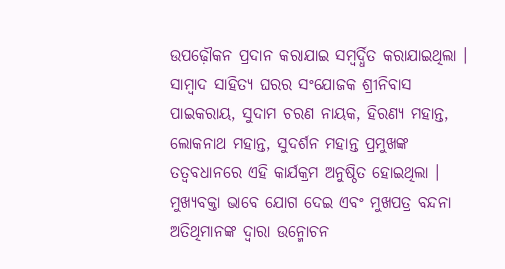ଉପଢ଼ୌକନ ପ୍ରଦାନ କରାଯାଇ ସମ୍ବର୍ଦ୍ଧିତ କରାଯାଇଥିଲା । ସାମ୍ବାଦ ସାହିତ୍ୟ ଘରର ସଂଯୋଜକ ଶ୍ରୀନିବାସ ପାଇକରାୟ, ସୁଦାମ ଚରଣ ନାୟକ, ହିରଣ୍ୟ ମହାନ୍ତ, ଲୋକନାଥ ମହାନ୍ତ, ସୁଦର୍ଶନ ମହାନ୍ତ ପ୍ରମୁଖଙ୍କ ତତ୍ୱବଧାନରେ ଏହି କାର୍ଯକ୍ରମ ଅନୁଷ୍ଠିତ ହୋଇଥିଲା । ମୁଖ୍ୟବକ୍ତା ଭାବେ ଯୋଗ ଦେଇ ଏବଂ ମୁଖପତ୍ର ବନ୍ଦନା ଅତିଥିମାନଙ୍କ ଦ୍ବାରା ଉନ୍ମୋଚନ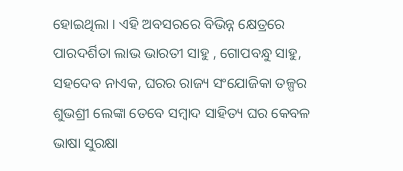ହୋଇଥିଲା । ଏହି ଅବସରରେ ବିଭିନ୍ନ କ୍ଷେତ୍ରରେ ପାରଦର୍ଶିତା ଲାଭ ଭାରତୀ ସାହୁ , ଗୋପବନ୍ଧୁ ସାହୁ, ସହଦେବ ନାଏକ, ଘରର ରାଜ୍ୟ ସଂଯୋଜିକା ତଳ୍ପର ଶୁଭଶ୍ରୀ ଲେଙ୍କା ତେବେ ସମ୍ବାଦ ସାହିତ୍ୟ ଘର କେବଳ ଭାଷା ସୁରକ୍ଷା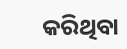କରିଥିବା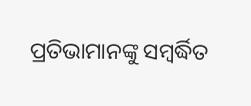ପ୍ରତିଭାମାନଙ୍କୁ ସମ୍ବର୍ଦ୍ଧିତ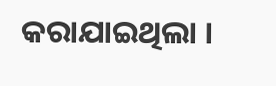କରାଯାଇଥିଲା ।